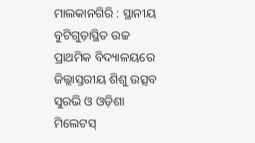ମାଲକାନଗିରି : ସ୍ଥାନୀୟ ବୁଟିଗୁଡ଼ାସ୍ଥିତ ଉଚ୍ଚ ପ୍ରାଥମିକ ବିଦ୍ୟାଳୟରେ ଜିଲ୍ଲାସ୍ତରୀୟ ଶିଶୁ ଉତ୍ସବ ସୁରଭି ଓ ଓଡ଼ିଶା ମିଲେଟସ୍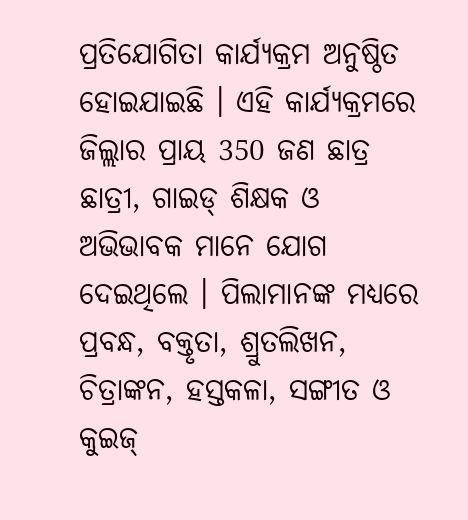ପ୍ରତିଯୋଗିତା କାର୍ଯ୍ୟକ୍ରମ ଅନୁଷ୍ଠିତ ହୋଇଯାଇଛି । ଏହି କାର୍ଯ୍ୟକ୍ରମରେ ଜିଲ୍ଲାର ପ୍ରାୟ 350 ଜଣ ଛାତ୍ର ଛାତ୍ରୀ, ଗାଇଡ୍ ଶିକ୍ଷକ ଓ ଅଭିଭାବକ ମାନେ ଯୋଗ ଦେଇଥିଲେ । ପିଲାମାନଙ୍କ ମଧ୍ୟରେ ପ୍ରବନ୍ଧ, ବକ୍ତୃତା, ଶ୍ରୁତଲିଖନ, ଚିତ୍ରାଙ୍କନ, ହସ୍ତକଳା, ସଙ୍ଗୀତ ଓ କୁଇଜ୍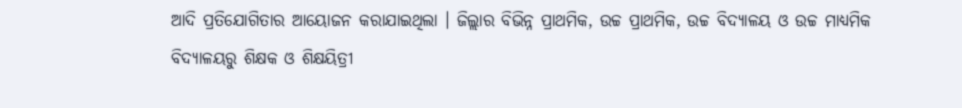ଆଦି ପ୍ରତିଯୋଗିତାର ଆୟୋଜନ କରାଯାଇଥିଲା । ଜିଲ୍ଲାର ବିଭିନ୍ନ ପ୍ରାଥମିକ, ଉଚ୍ଚ ପ୍ରାଥମିକ, ଉଚ୍ଚ ବିଦ୍ୟାଳୟ ଓ ଉଚ୍ଚ ମାଧ୍ୟମିକ ବିଦ୍ୟାଳୟରୁ ଶିକ୍ଷକ ଓ ଶିକ୍ଷୟିତ୍ରୀ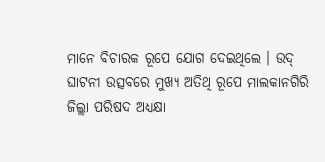ମାନେ ବିଚାରକ ରୂପେ ଯୋଗ ଦେଇଥିଲେ । ଉଦ୍ ଘାଟନୀ ଉତ୍ସବରେ ମୁଖ୍ୟ ଅତିଥି ରୂପେ ମାଲକାନଗିରି ଜିଲ୍ଲା ପରିଷଦ ଅଧ୍ୟକ୍ଷା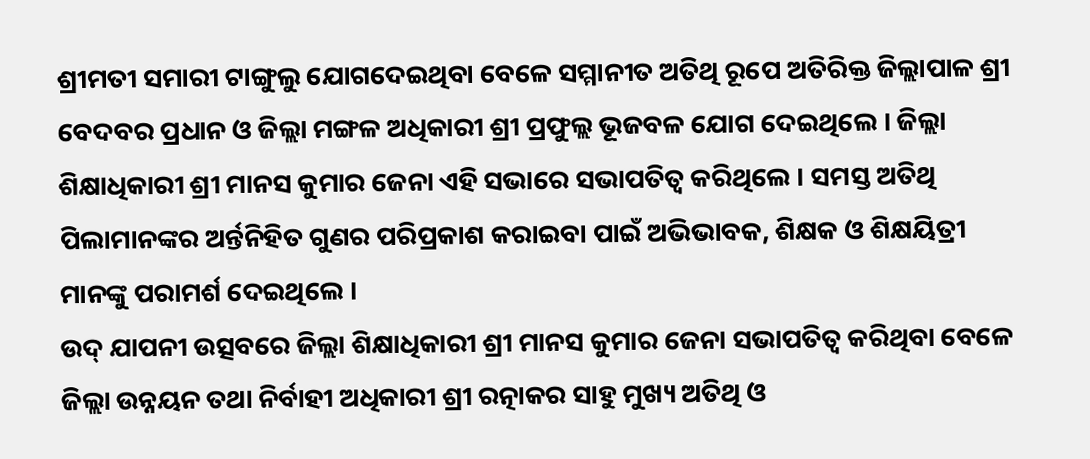ଶ୍ରୀମତୀ ସମାରୀ ଟାଙ୍ଗୁଲୁ ଯୋଗଦେଇଥିବା ବେଳେ ସମ୍ମାନୀତ ଅତିଥି ରୂପେ ଅତିରିକ୍ତ ଜିଲ୍ଲାପାଳ ଶ୍ରୀ ବେଦବର ପ୍ରଧାନ ଓ ଜିଲ୍ଲା ମଙ୍ଗଳ ଅଧିକାରୀ ଶ୍ରୀ ପ୍ରଫୁଲ୍ଲ ଭୂଜବଳ ଯୋଗ ଦେଇଥିଲେ । ଜିଲ୍ଲା ଶିକ୍ଷାଧିକାରୀ ଶ୍ରୀ ମାନସ କୁମାର ଜେନା ଏହି ସଭାରେ ସଭାପତିତ୍ୱ କରିଥିଲେ । ସମସ୍ତ ଅତିଥି ପିଲାମାନଙ୍କର ଅର୍ନ୍ତନିହିତ ଗୁଣର ପରିପ୍ରକାଶ କରାଇବା ପାଇଁ ଅଭିଭାବକ, ଶିକ୍ଷକ ଓ ଶିକ୍ଷୟିତ୍ରୀ ମାନଙ୍କୁ ପରାମର୍ଶ ଦେଇଥିଲେ ।
ଉଦ୍ ଯାପନୀ ଉତ୍ସବରେ ଜିଲ୍ଲା ଶିକ୍ଷାଧିକାରୀ ଶ୍ରୀ ମାନସ କୁମାର ଜେନା ସଭାପତିତ୍ୱ କରିଥିବା ବେଳେ ଜିଲ୍ଲା ଉନ୍ନୟନ ତଥା ନିର୍ବାହୀ ଅଧିକାରୀ ଶ୍ରୀ ରତ୍ନାକର ସାହୁ ମୁଖ୍ୟ ଅତିଥି ଓ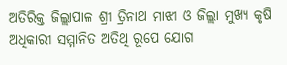ଅତିରିକ୍ତ ଜିଲ୍ଲାପାଳ ଶ୍ରୀ ତ୍ରିନାଥ ମାଝୀ ଓ ଜିଲ୍ଲା ମୁଖ୍ୟ କୃଷି ଅଧିକାରୀ ସମ୍ମାନିତ ଅତିଥି ରୂପେ ଯୋଗ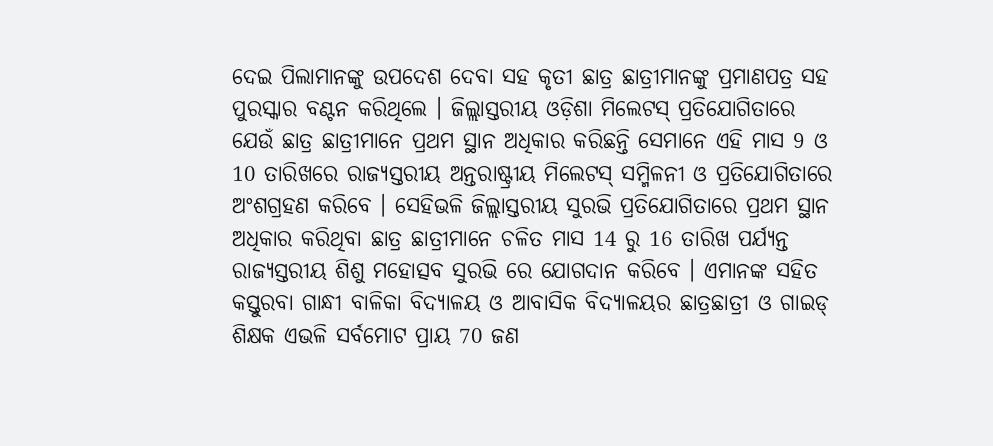ଦେଇ ପିଲାମାନଙ୍କୁ ଉପଦେଶ ଦେବା ସହ କୃତୀ ଛାତ୍ର ଛାତ୍ରୀମାନଙ୍କୁ ପ୍ରମାଣପତ୍ର ସହ ପୁରସ୍କାର ବଣ୍ଟନ କରିଥିଲେ । ଜିଲ୍ଲାସ୍ତରୀୟ ଓଡ଼ିଶା ମିଲେଟସ୍ ପ୍ରତିଯୋଗିତାରେ ଯେଉଁ ଛାତ୍ର ଛାତ୍ରୀମାନେ ପ୍ରଥମ ସ୍ଥାନ ଅଧିକାର କରିଛନ୍ତି ସେମାନେ ଏହି ମାସ 9 ଓ 10 ତାରିଖରେ ରାଜ୍ୟସ୍ତରୀୟ ଅନ୍ତରାଷ୍ଟ୍ରୀୟ ମିଲେଟସ୍ ସମ୍ମିଳନୀ ଓ ପ୍ରତିଯୋଗିତାରେ ଅଂଶଗ୍ରହଣ କରିବେ । ସେହିଭଳି ଜିଲ୍ଲାସ୍ତରୀୟ ସୁରଭି ପ୍ରତିଯୋଗିତାରେ ପ୍ରଥମ ସ୍ଥାନ ଅଧିକାର କରିଥିବା ଛାତ୍ର ଛାତ୍ରୀମାନେ ଚଳିତ ମାସ 14 ରୁ 16 ତାରିଖ ପର୍ଯ୍ୟନ୍ତ ରାଜ୍ୟସ୍ତରୀୟ ଶିଶୁ ମହୋତ୍ସବ ସୁରଭି ରେ ଯୋଗଦାନ କରିବେ । ଏମାନଙ୍କ ସହିତ କସ୍ତୁରବା ଗାନ୍ଧୀ ବାଳିକା ବିଦ୍ୟାଳୟ ଓ ଆବାସିକ ବିଦ୍ୟାଳୟର ଛାତ୍ରଛାତ୍ରୀ ଓ ଗାଇଡ୍ ଶିକ୍ଷକ ଏଭଳି ସର୍ବମୋଟ ପ୍ରାୟ 70 ଜଣ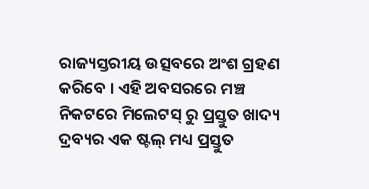ରାଜ୍ୟସ୍ତରୀୟ ଉତ୍ସବରେ ଅଂଶ ଗ୍ରହଣ କରିବେ । ଏହି ଅବସରରେ ମଞ୍ଚ ନିକଟରେ ମିଲେଟସ୍ ରୁ ପ୍ରସ୍ତୁତ ଖାଦ୍ୟ ଦ୍ରବ୍ୟର ଏକ ଷ୍ଟଲ୍ ମଧ୍ୟ ପ୍ରସ୍ତୁତ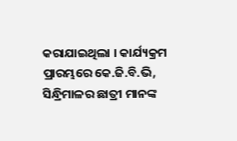କରାଯାଇଥିଲା । କାର୍ଯ୍ୟକ୍ରମ ପ୍ରାରମ୍ଭରେ କେ.ଜି.ବି.ଭି, ସିନ୍ଧ୍ରିମାଳର ଛାତ୍ରୀ ମାନଙ୍କ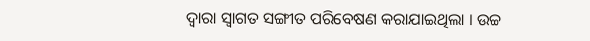ଦ୍ୱାରା ସ୍ୱାଗତ ସଙ୍ଗୀତ ପରିବେଷଣ କରାଯାଇଥିଲା । ଉଚ୍ଚ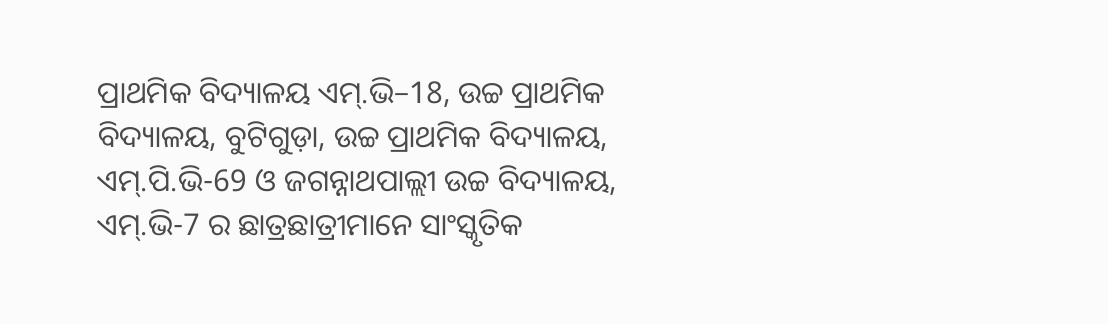ପ୍ରାଥମିକ ବିଦ୍ୟାଳୟ ଏମ୍.ଭି–18, ଉଚ୍ଚ ପ୍ରାଥମିକ ବିଦ୍ୟାଳୟ, ବୁଟିଗୁଡ଼ା, ଉଚ୍ଚ ପ୍ରାଥମିକ ବିଦ୍ୟାଳୟ, ଏମ୍.ପି.ଭି-69 ଓ ଜଗନ୍ନାଥପାଲ୍ଲୀ ଉଚ୍ଚ ବିଦ୍ୟାଳୟ, ଏମ୍.ଭି-7 ର ଛାତ୍ରଛାତ୍ରୀମାନେ ସାଂସ୍କୃତିକ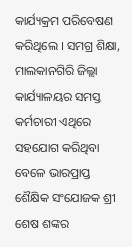କାର୍ଯ୍ୟକ୍ରମ ପରିବେଷଣ କରିଥିଲେ । ସମଗ୍ର ଶିକ୍ଷା, ମାଲକାନଗିରି ଜିଲ୍ଲା କାର୍ଯ୍ୟାଳୟର ସମସ୍ତ କର୍ମଚାରୀ ଏଥିରେ ସହଯୋଗ କରିଥିବା ବେଳେ ଭାରପ୍ରାପ୍ତ ଶୈକ୍ଷିକ ସଂଯୋଜକ ଶ୍ରୀ ଶେଷ ଶଙ୍କର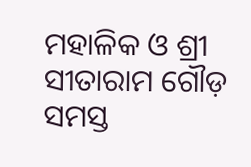ମହାଳିକ ଓ ଶ୍ରୀ ସୀତାରାମ ଗୌଡ଼ ସମସ୍ତ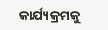କାର୍ଯ୍ୟକ୍ରମକୁ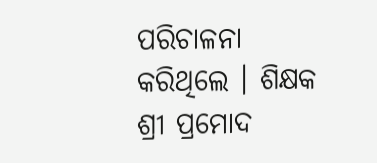ପରିଚାଳନା କରିଥିଲେ । ଶିକ୍ଷକ ଶ୍ରୀ ପ୍ରମୋଦ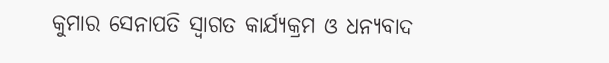କୁମାର ସେନାପତି ସ୍ୱାଗତ କାର୍ଯ୍ୟକ୍ରମ ଓ ଧନ୍ୟବାଦ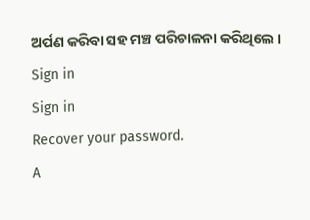ଅର୍ପଣ କରିବା ସହ ମଞ୍ଚ ପରିଚାଳନା କରିଥିଲେ ।
Sign in
Sign in
Recover your password.
A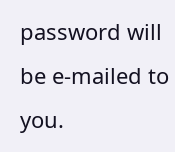password will be e-mailed to you.